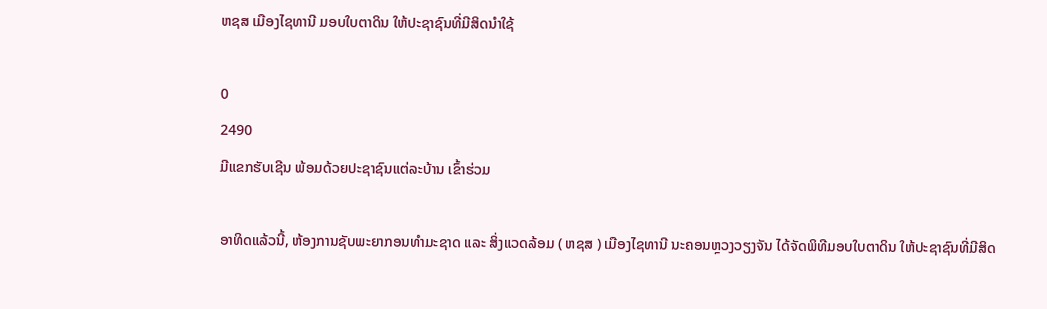ຫຊສ ເມືອງໄຊທານີ ມອບໃບຕາດິນ ໃຫ້ປະຊາຊົນທີ່ມີສິດນຳໃຊ້

0
2490
ມີແຂກຮັບເຊີນ ພ້ອມດ້ວຍປະຊາຊົນແຕ່ລະບ້ານ ເຂົ້າຮ່ວມ

ອາທິດແລ້ວນີ້, ຫ້ອງການຊັບພະຍາກອນທຳມະຊາດ ແລະ ສິ່ງແວດລ້ອມ ( ຫຊສ ) ເມືອງໄຊທານີ ນະຄອນຫຼວງວຽງຈັນ ໄດ້ຈັດພິທີມອບໃບຕາດິນ ໃຫ້ປະຊາຊົນທີ່ມີສິດ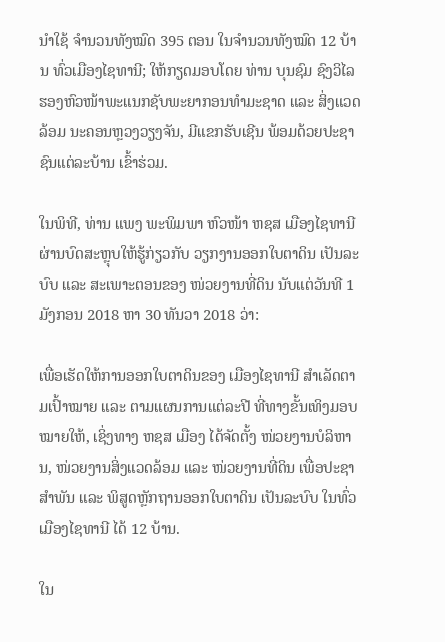ນຳໃຊ້ ຈຳນວນທັງໝົດ 395 ຕອນ ໃນຈຳນວນທັງໝົດ 12 ບ້ານ ທົ່ວເມືອງໄຊທານີ; ໃຫ້ກຽດມອບໂດຍ ທ່ານ ບຸນຊົມ ຊົງວິໄລ ຮອງຫົວໜ້າພະແນກຊັບພະຍາກອນທຳມະຊາດ ແລະ ສິ່ງແວດລ້ອມ ນະຄອນຫຼວງວຽງຈັນ, ມີແຂກຮັບເຊີນ ພ້ອມດ້ວຍປະຊາຊົນແຕ່ລະບ້ານ ເຂົ້າຮ່ວມ.

ໃນພິທີ, ທ່ານ ແພງ ພະພິມພາ ຫົວໜ້າ ຫຊສ ເມືອງໄຊທານີ ຜ່ານບົດສະຫຼຸບໃຫ້ຮູ້ກ່ຽວກັບ ວຽກງານອອກໃບຕາດິນ ເປັນລະບົບ ແລະ ສະເພາະຕອນຂອງ ໜ່ວຍງານທີ່ດິນ ນັບແຕ່ວັນທີ 1 ມັງກອນ 2018 ຫາ 30 ທັນວາ 2018 ວ່າ:

ເພື່ອເຮັດໃຫ້ການອອກໃບຕາດິນຂອງ ເມືອງໄຊທານີ ສຳເລັດຕາມເປົ້າໝາຍ ແລະ ຕາມແຜນການແຕ່ລະປີ ທີ່ທາງຂັ້ນເທິງມອບໝາຍໃຫ້, ເຊິ່ງທາງ ຫຊສ ເມືອງ ໄດ້ຈັດຕັ້ງ ໜ່ວຍງານບໍລິຫານ, ໜ່ວຍງານສິ່ງແວດລ້ອມ ແລະ ໜ່ວຍງານທີ່ດິນ ເພື່ອປະຊາສຳພັນ ແລະ ພິສູດຫຼັກຖານອອກໃບຕາດິນ ເປັນລະບົບ ໃນທົ່ວເມືອງໄຊທານີ ໄດ້ 12 ບ້ານ.

ໃນ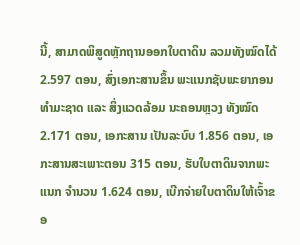ນີ້, ສາມາດພິສູດຫຼັກຖານອອກໃບຕາດິນ ລວມທັງໝົດໄດ້ 2.597 ຕອນ, ສົ່ງເອກະສານຂຶ້ນ ພະແນກຊັບພະຍາກອນທຳມະຊາດ ແລະ ສິ່ງແວດລ້ອມ ນະຄອນຫຼວງ ທັງໝົດ 2.171 ຕອນ, ເອກະສານ ເປັນລະບົບ 1.856 ຕອນ, ເອກະສານສະເພາະຕອນ 315 ຕອນ, ຮັບໃບຕາດິນຈາກພະແນກ ຈຳນວນ 1.624 ຕອນ, ເບີກຈ່າຍໃບຕາດິນໃຫ້ເຈົ້າຂອ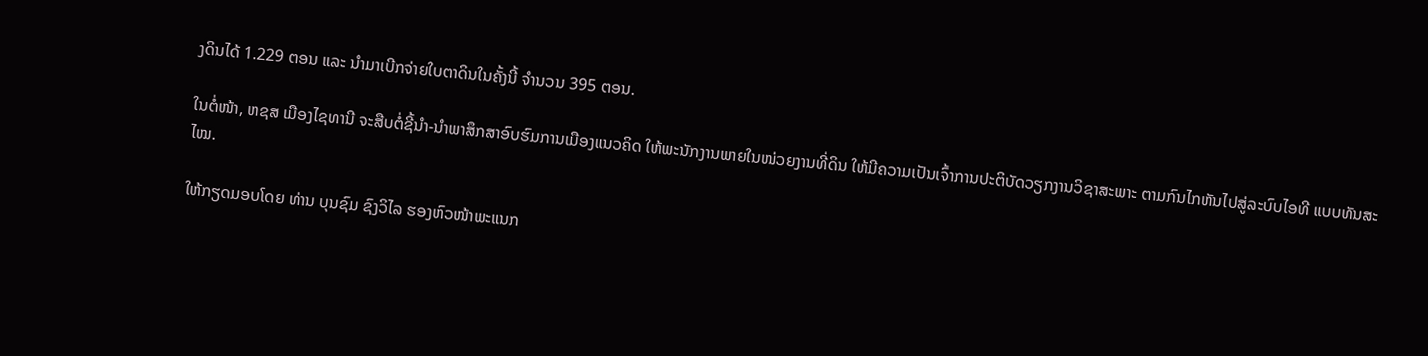ງດິນໄດ້ 1.229 ຕອນ ແລະ ນຳມາເບີກຈ່າຍໃບຕາດິນໃນຄັ້ງນີ້ ຈຳນວນ 395 ຕອນ.

ໃນຕໍ່ໜ້າ, ຫຊສ ເມືອງໄຊທານີ ຈະສືບຕໍ່ຊີ້ນຳ-ນຳພາສຶກສາອົບຮົມການເມືອງແນວຄິດ ໃຫ້ພະນັກງານພາຍໃນໜ່ວຍງານທີ່ດິນ ໃຫ້ມີຄວາມເປັນເຈົ້າການປະຕິບັດວຽກງານວິຊາສະພາະ ຕາມກົນໄກຫັນໄປສູ່ລະບົບໄອທີ ແບບທັນສະໄໝ.

ໃຫ້ກຽດມອບໂດຍ ທ່ານ ບຸນຊົມ ຊົງວິໄລ ຮອງຫົວໜ້າພະແນກ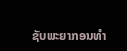ຊັບພະຍາກອນທຳ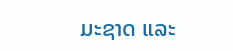ມະຊາດ ແລະ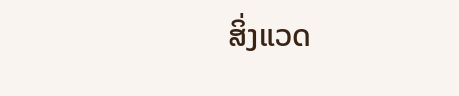ສິ່ງແວດ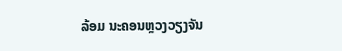ລ້ອມ ນະຄອນຫຼວງວຽງຈັນ